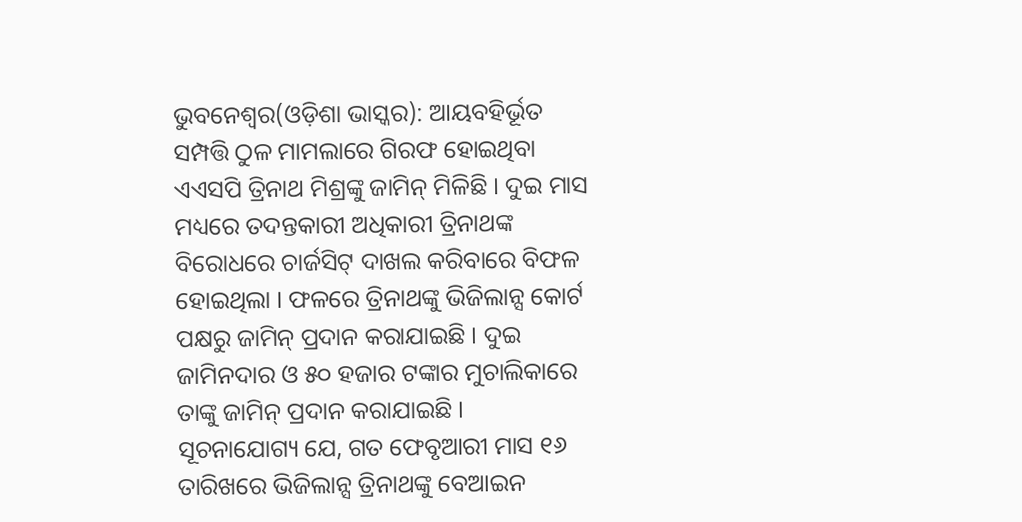ଭୁବନେଶ୍ୱର(ଓଡ଼ିଶା ଭାସ୍କର): ଆୟବହିର୍ଭୂତ ସମ୍ପତ୍ତି ଠୁଳ ମାମଲାରେ ଗିରଫ ହୋଇଥିବା ଏଏସପି ତ୍ରିନାଥ ମିଶ୍ରଙ୍କୁ ଜାମିନ୍ ମିଳିଛି । ଦୁଇ ମାସ ମଧ୍ୟରେ ତଦନ୍ତକାରୀ ଅଧିକାରୀ ତ୍ରିନାଥଙ୍କ ବିରୋଧରେ ଚାର୍ଜସିଟ୍ ଦାଖଲ କରିବାରେ ବିଫଳ ହୋଇଥିଲା । ଫଳରେ ତ୍ରିନାଥଙ୍କୁ ଭିଜିଲାନ୍ସ କୋର୍ଟ ପକ୍ଷରୁ ଜାମିନ୍ ପ୍ରଦାନ କରାଯାଇଛି । ଦୁଇ ଜାମିନଦାର ଓ ୫୦ ହଜାର ଟଙ୍କାର ମୁଚାଲିକାରେ ତାଙ୍କୁ ଜାମିନ୍ ପ୍ରଦାନ କରାଯାଇଛି ।
ସୂଚନାଯୋଗ୍ୟ ଯେ, ଗତ ଫେବୃଆରୀ ମାସ ୧୬ ତାରିଖରେ ଭିଜିଲାନ୍ସ ତ୍ରିନାଥଙ୍କୁ ବେଆଇନ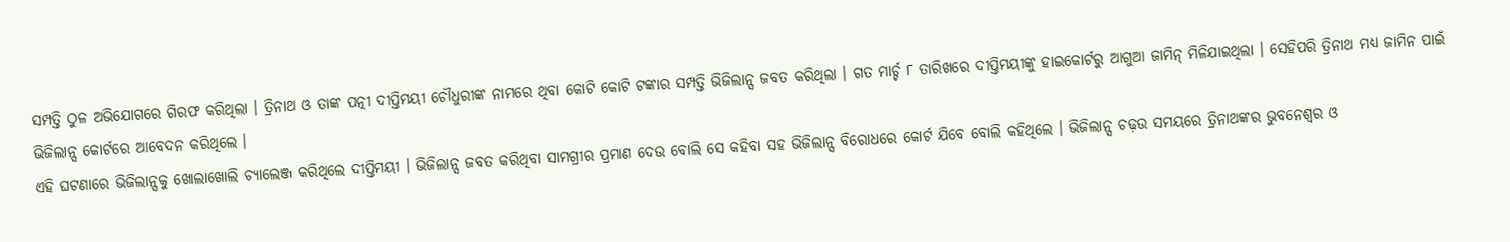ସମ୍ପତ୍ତି ଠୁଳ ଅଭିଯୋଗରେ ଗିରଫ କରିଥିଲା । ତ୍ରିନାଥ ଓ ତାଙ୍କ ପତ୍ନୀ ଦୀପ୍ତିମୟୀ ଚୌଧୁରୀଙ୍କ ନାମରେ ଥିବା କୋଟି କୋଟି ଟଙ୍କାର ସମ୍ପତ୍ତି ଭିଜିଲାନ୍ସ ଜବତ କରିଥିଲା । ଗତ ମାର୍ଚ୍ଚ ୮ ତାରିଖରେ ଦୀପ୍ତିମୟୀଙ୍କୁ ହାଇକୋର୍ଟରୁ ଆଗୁଆ ଜାମିନ୍ ମିଳିଯାଇଥିଲା । ସେହିପରି ତ୍ରିନାଥ ମଧ୍ୟ ଜାମିନ ପାଇଁ ଭିଜିଲାନ୍ସ କୋର୍ଟରେ ଆବେଦନ କରିଥିଲେ ।
ଏହି ଘଟଣାରେ ଭିଜିଲାନ୍ସକୁ ଖୋଲାଖୋଲି ଚ୍ୟାଲେଞ୍ଜ କରିଥିଲେ ଦୀପ୍ତିମୟୀ । ଭିଜିଲାନ୍ସ ଜବତ କରିଥିବା ସାମଗ୍ରୀର ପ୍ରମାଣ ଦେଉ ବୋଲି ସେ କହିବା ସହ ଭିଜିଲାନ୍ସ ବିରୋଧରେ କୋର୍ଟ ଯିବେ ବୋଲି କହିଥିଲେ । ଭିଜିଲାନ୍ସ ଚଢ଼ଉ ସମୟରେ ତ୍ରିନାଥଙ୍କର ଭୁବନେଶ୍ୱର ଓ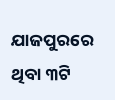ଯାଜପୁରରେ ଥିବା ୩ଟି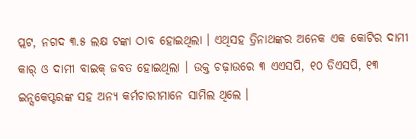ପ୍ଲଟ, ନଗଦ ୩.୫ ଲକ୍ଷ ଟଙ୍କା ଠାବ ହୋଇଥିଲା । ଏଥିସହ ତ୍ରିନାଥଙ୍କର ଅନେକ ଏକ କୋଟିର ଦାମୀ କାର୍ ଓ ଦାମୀ ବାଇକ୍ ଜବତ ହୋଇଥିଲା । ଉକ୍ତ ଚଢ଼ାଉରେ ୩ ଏଏସପି, ୧୦ ଡିଏସପି, ୧୩ ଇନ୍ସକେପ୍ଟରଙ୍କ ସହ ଅନ୍ୟ କର୍ମଚାରୀମାନେ ସାମିଲ ଥିଲେ ।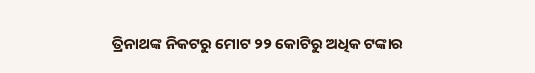ତ୍ରିନାଥଙ୍କ ନିକଟରୁ ମୋଟ ୨୨ କୋଟିରୁ ଅଧିକ ଟଙ୍କାର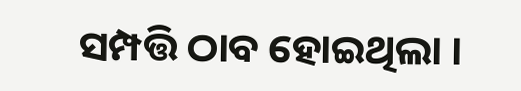ସମ୍ପତ୍ତି ଠାବ ହୋଇଥିଲା ।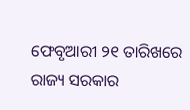ଫେବୃଆରୀ ୨୧ ତାରିଖରେ ରାଜ୍ୟ ସରକାର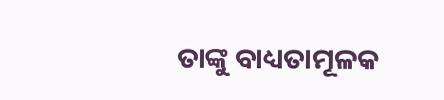ତାଙ୍କୁ ବାଧ୍ୟତାମୂଳକ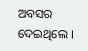ଅବସର ଦେଇଥିଲେ ।